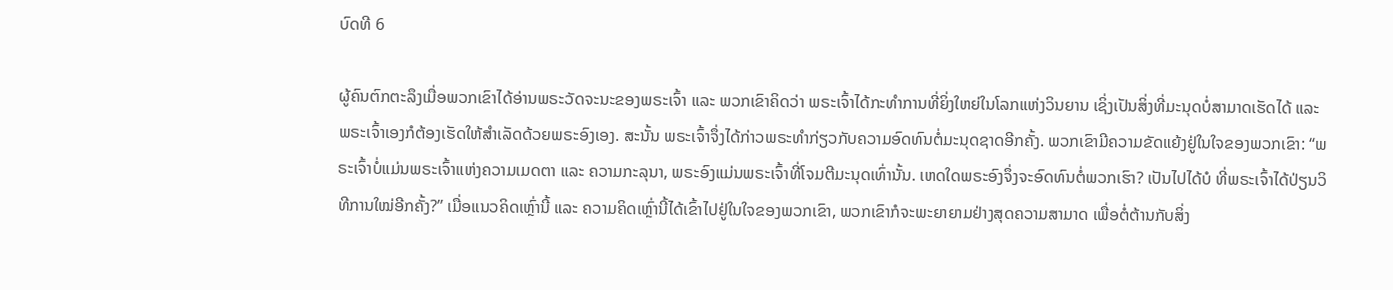ບົດທີ 6

ຜູ້ຄົນຕົກຕະລຶງເມື່ອພວກເຂົາໄດ້ອ່ານພຣະວັດຈະນະຂອງພຣະເຈົ້າ ແລະ ພວກເຂົາຄິດວ່າ ພຣະເຈົ້າໄດ້ກະທໍາການທີ່ຍິ່ງໃຫຍ່ໃນໂລກແຫ່ງວິນຍານ ເຊິ່ງເປັນສິ່ງທີ່ມະນຸດບໍ່ສາມາດເຮັດໄດ້ ແລະ ພຣະເຈົ້າເອງກໍຕ້ອງເຮັດໃຫ້ສໍາເລັດດ້ວຍພຣະອົງເອງ. ສະນັ້ນ ພຣະເຈົ້າຈຶ່ງໄດ້ກ່າວພຣະທໍາກ່ຽວກັບຄວາມອົດທົນຕໍ່ມະນຸດຊາດອີກຄັ້ງ. ພວກເຂົາມີຄວາມຂັດແຍ້ງຢູ່ໃນໃຈຂອງພວກເຂົາ: “ພຣະເຈົ້າບໍ່ແມ່ນພຣະເຈົ້າແຫ່ງຄວາມເມດຕາ ແລະ ຄວາມກະລຸນາ, ພຣະອົງແມ່ນພຣະເຈົ້າທີ່ໂຈມຕີມະນຸດເທົ່ານັ້ນ. ເຫດໃດພຣະອົງຈຶ່ງຈະອົດທົນຕໍ່ພວກເຮົາ? ເປັນໄປໄດ້ບໍ ທີ່ພຣະເຈົ້າໄດ້ປ່ຽນວິທີການໃໝ່ອີກຄັ້ງ?” ເມື່ອແນວຄິດເຫຼົ່ານີ້ ແລະ ຄວາມຄິດເຫຼົ່ານີ້ໄດ້ເຂົ້າໄປຢູ່ໃນໃຈຂອງພວກເຂົາ, ພວກເຂົາກໍຈະພະຍາຍາມຢ່າງສຸດຄວາມສາມາດ ເພື່ອຕໍ່ຕ້ານກັບສິ່ງ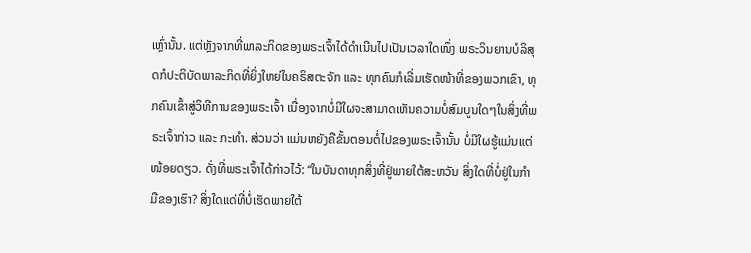ເຫຼົ່ານັ້ນ. ແຕ່ຫຼັງຈາກທີ່ພາລະກິດຂອງພຣະເຈົ້າໄດ້ດໍາເນີນໄປເປັນເວລາໃດໜຶ່ງ ພຣະວິນຍານບໍລິສຸດກໍປະຕິບັດພາລະກິດທີ່ຍິ່ງໃຫຍ່ໃນຄຣິສຕະຈັກ ແລະ ທຸກຄົນກໍເລີ່ມເຮັດໜ້າທີ່ຂອງພວກເຂົາ, ທຸກຄົນເຂົ້າສູ່ວິທີການຂອງພຣະເຈົ້າ ເນື່ອງຈາກບໍ່ມີໃຜຈະສາມາດເຫັນຄວາມບໍ່ສົມບູນໃດໆໃນສິ່ງທີ່ພຣະເຈົ້າກ່າວ ແລະ ກະທໍາ. ສ່ວນວ່າ ແມ່ນຫຍັງຄືຂັ້ນຕອນຕໍ່ໄປຂອງພຣະເຈົ້ານັ້ນ ບໍ່ມີໃຜຮູ້ແມ່ນແຕ່ໜ້ອຍດຽວ. ດັ່ງທີ່ພຣະເຈົ້າໄດ້ກ່າວໄວ້: “ໃນບັນດາທຸກສິ່ງທີ່ຢູ່ພາຍໃຕ້ສະຫວັນ ສິ່ງໃດທີ່ບໍ່ຢູ່ໃນກໍາມືຂອງເຮົາ? ສິ່ງໃດແດ່ທີ່ບໍ່ເຮັດພາຍໃຕ້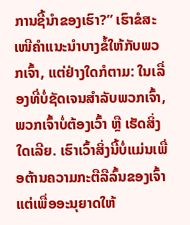ການຊີ້ນໍາຂອງເຮົາ?” ເຮົາຂໍສະເໜີຄໍາແນະນໍາບາງຂໍ້ໃຫ້ກັບພວກເຈົ້າ, ແຕ່ຢ່າງໃດກໍຕາມ: ໃນເລື່ອງທີ່ບໍ່ຊັດເຈນສໍາລັບພວກເຈົ້າ, ພວກເຈົ້າບໍ່ຕ້ອງເວົ້າ ຫຼື ເຮັດສິ່ງໃດເລີຍ. ເຮົາເວົ້າສິ່ງນີ້ບໍ່ແມ່ນເພື່ອຕ້ານຄວາມກະຕືລືລົ້ນຂອງເຈົ້າ ແຕ່ເພື່ອອະນຸຍາດໃຫ້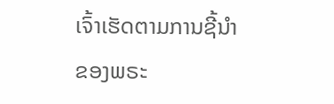ເຈົ້າເຮັດຕາມການຊີ້ນໍາຂອງພຣະ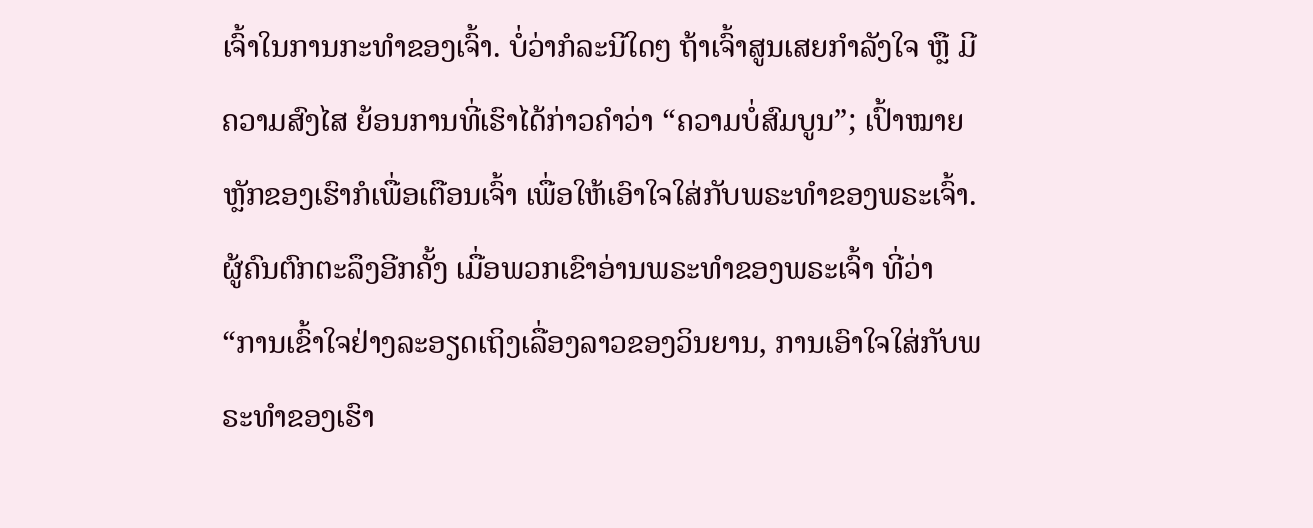ເຈົ້າໃນການກະທໍາຂອງເຈົ້າ. ບໍ່ວ່າກໍລະນີໃດໆ ຖ້າເຈົ້າສູນເສຍກໍາລັງໃຈ ຫຼື ມີຄວາມສົງໄສ ຍ້ອນການທີ່ເຮົາໄດ້ກ່າວຄໍາວ່າ “ຄວາມບໍ່ສົມບູນ”; ເປົ້າໝາຍຫຼັກຂອງເຮົາກໍເພື່ອເຕືອນເຈົ້າ ເພື່ອໃຫ້ເອົາໃຈໃສ່ກັບພຣະທໍາຂອງພຣະເຈົ້າ. ຜູ້ຄົນຕົກຕະລຶງອີກຄັ້ງ ເມື່ອພວກເຂົາອ່ານພຣະທໍາຂອງພຣະເຈົ້າ ທີ່ວ່າ “ການເຂົ້າໃຈຢ່າງລະອຽດເຖິງເລື່ອງລາວຂອງວິນຍານ, ການເອົາໃຈໃສ່ກັບພຣະທໍາຂອງເຮົາ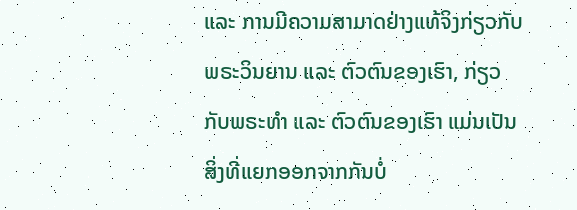ແລະ ການມີຄວາມສາມາດຢ່າງແທ້ຈິງກ່ຽວກັບພຣະວິນຍານ ແລະ ຕົວຕົນຂອງເຮົາ, ກ່ຽວກັບພຣະທໍາ ແລະ ຕົວຕົນຂອງເຮົາ ແມ່ນເປັນສິ່ງທີ່ແຍກອອກຈາກກັນບໍ່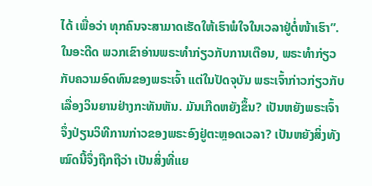ໄດ້ ເພື່ອວ່າ ທຸກຄົນຈະສາມາດເຮັດໃຫ້ເຮົາພໍໃຈໃນເວລາຢູ່ຕໍ່ໜ້າເຮົາ”. ໃນອະດີດ ພວກເຂົາອ່ານພຣະທໍາກ່ຽວກັບການເຕືອນ, ພຣະທໍາກ່ຽວກັບຄວາມອົດທົນຂອງພຣະເຈົ້າ ແຕ່ໃນປັດຈຸບັນ ພຣະເຈົ້າກ່າວກ່ຽວກັບເລື່ອງວິນຍານຢ່າງກະທັນຫັນ. ມັນເກີດຫຍັງຂຶ້ນ? ເປັນຫຍັງພຣະເຈົ້າຈຶ່ງປ່ຽນວິທີການກ່າວຂອງພຣະອົງຢູ່ຕະຫຼອດເວລາ? ເປັນຫຍັງສິ່ງທັງໝົດນີ້ຈຶ່ງຖືກຖືວ່າ ເປັນສິ່ງທີ່ແຍ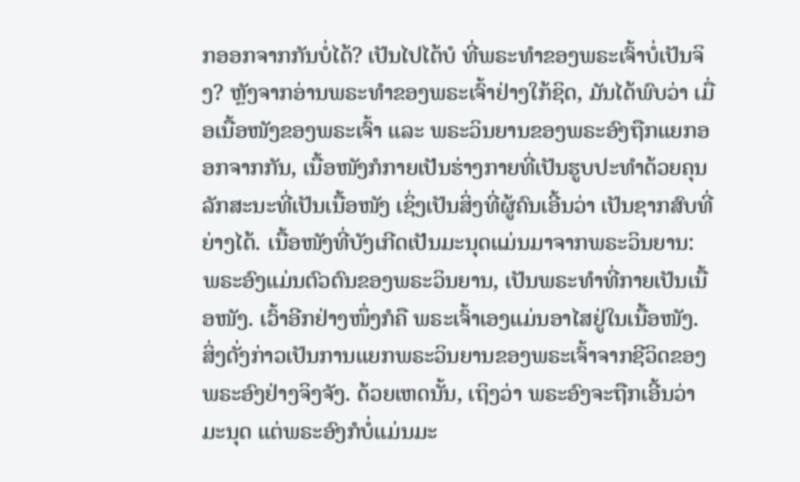ກອອກຈາກກັນບໍ່ໄດ້? ເປັນໄປໄດ້ບໍ ທີ່ພຣະທໍາຂອງພຣະເຈົ້າບໍ່ເປັນຈິງ? ຫຼັງຈາກອ່ານພຣະທໍາຂອງພຣະເຈົ້າຢ່າງໃກ້ຊິດ, ມັນໄດ້ພົບວ່າ ເມື່ອເນື້ອໜັງຂອງພຣະເຈົ້າ ແລະ ພຣະວິນຍານຂອງພຣະອົງຖືກແຍກອອກຈາກກັນ, ເນື້ອໜັງກໍກາຍເປັນຮ່າງກາຍທີ່ເປັນຮູບປະທໍາດ້ວຍຄຸນລັກສະນະທີ່ເປັນເນື້ອໜັງ ເຊິ່ງເປັນສິ່ງທີ່ຜູ້ຄົນເອີ້ນວ່າ ເປັນຊາກສົບທີ່ຍ່າງໄດ້. ເນື້ອໜັງທີ່ບັງເກີດເປັນມະນຸດແມ່ນມາຈາກພຣະວິນຍານ: ພຣະອົງແມ່ນຕົວຕົນຂອງພຣະວິນຍານ, ເປັນພຣະທໍາທີ່ກາຍເປັນເນື້ອໜັງ. ເວົ້າອີກຢ່າງໜຶ່ງກໍຄື ພຣະເຈົ້າເອງແມ່ນອາໄສຢູ່ໃນເນື້ອໜັງ. ສິ່ງດັ່ງກ່າວເປັນການແຍກພຣະວິນຍານຂອງພຣະເຈົ້າຈາກຊີວິດຂອງພຣະອົງຢ່າງຈິງຈັງ. ດ້ວຍເຫດນັ້ນ, ເຖິງວ່າ ພຣະອົງຈະຖືກເອີ້ນວ່າ ມະນຸດ ແຕ່ພຣະອົງກໍບໍ່ແມ່ນມະ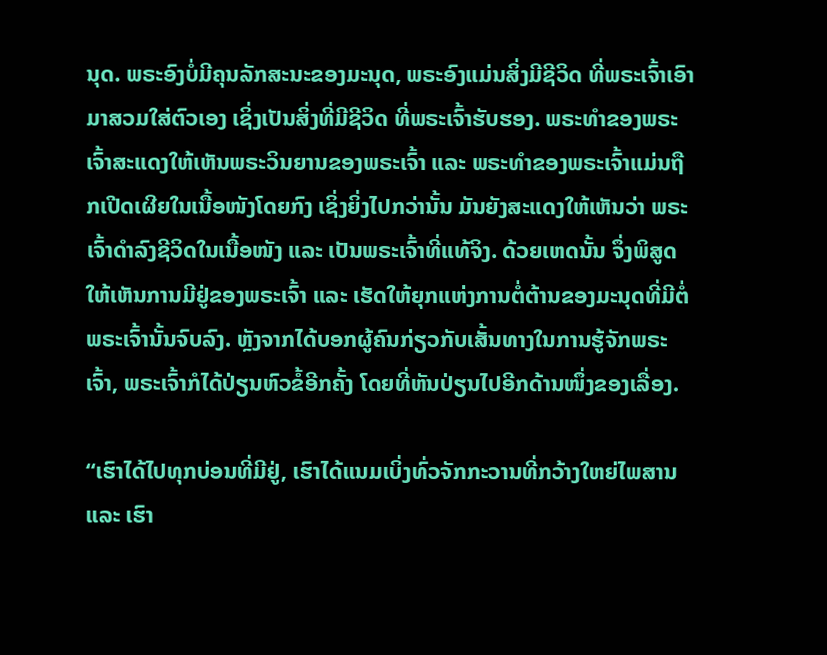ນຸດ. ພຣະອົງບໍ່ມີຄຸນລັກສະນະຂອງມະນຸດ, ພຣະອົງແມ່ນສິ່ງມີຊີວິດ ທີ່ພຣະເຈົ້າເອົາມາສວມໃສ່ຕົວເອງ ເຊິ່ງເປັນສິ່ງທີ່ມີຊີວິດ ທີ່ພຣະເຈົ້າຮັບຮອງ. ພຣະທໍາຂອງພຣະເຈົ້າສະແດງໃຫ້ເຫັນພຣະວິນຍານຂອງພຣະເຈົ້າ ແລະ ພຣະທໍາຂອງພຣະເຈົ້າແມ່ນຖືກເປີດເຜີຍໃນເນື້ອໜັງໂດຍກົງ ເຊິ່ງຍິ່ງໄປກວ່ານັ້ນ ມັນຍັງສະແດງໃຫ້ເຫັນວ່າ ພຣະເຈົ້າດໍາລົງຊີວິດໃນເນື້ອໜັງ ແລະ ເປັນພຣະເຈົ້າທີ່ແທ້ຈິງ. ດ້ວຍເຫດນັ້ນ ຈຶ່ງພິສູດໃຫ້ເຫັນການມີຢູ່ຂອງພຣະເຈົ້າ ແລະ ເຮັດໃຫ້ຍຸກແຫ່ງການຕໍ່ຕ້ານຂອງມະນຸດທີ່ມີຕໍ່ພຣະເຈົ້ານັ້ນຈົບລົງ. ຫຼັງຈາກໄດ້ບອກຜູ້ຄົນກ່ຽວກັບເສັ້ນທາງໃນການຮູ້ຈັກພຣະເຈົ້າ, ພຣະເຈົ້າກໍໄດ້ປ່ຽນຫົວຂໍ້ອີກຄັ້ງ ໂດຍທີ່ຫັນປ່ຽນໄປອີກດ້ານໜຶ່ງຂອງເລື່ອງ.

“ເຮົາໄດ້ໄປທຸກບ່ອນທີ່ມີຢູ່, ເຮົາໄດ້ແນມເບິ່ງທົ່ວຈັກກະວານທີ່ກວ້າງໃຫຍ່ໄພສານ ແລະ ເຮົາ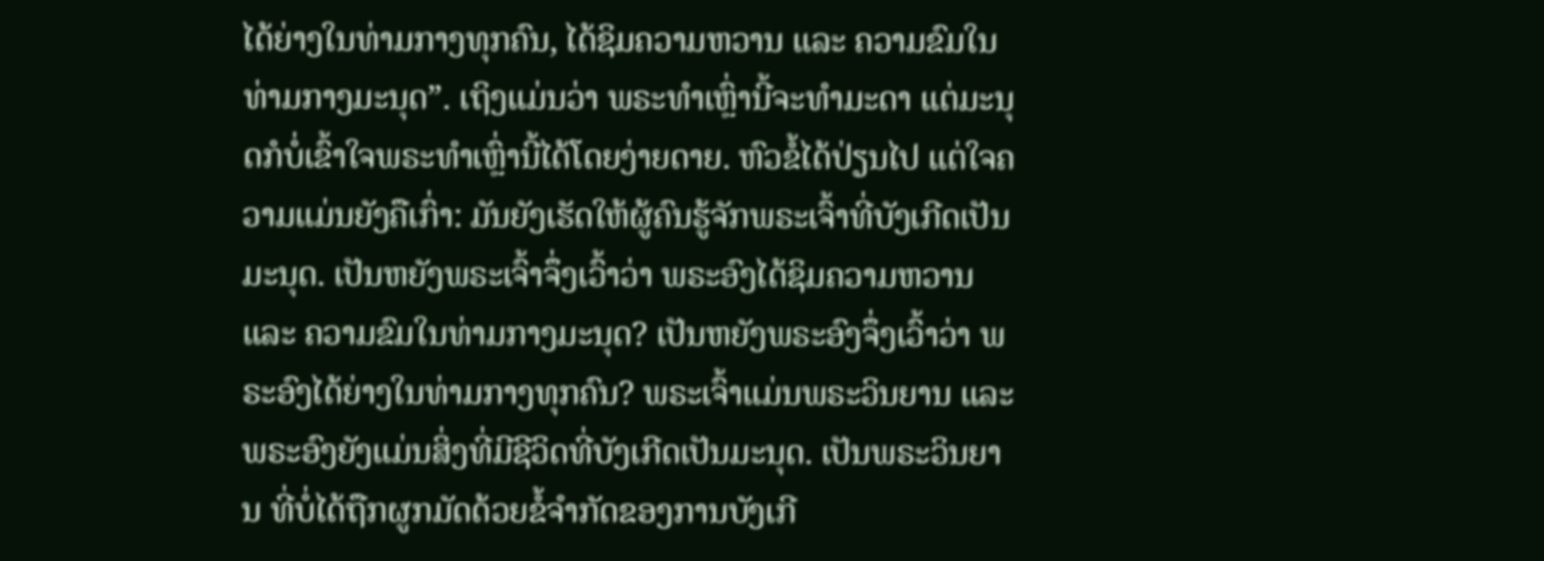ໄດ້ຍ່າງໃນທ່າມກາງທຸກຄົນ, ໄດ້ຊິມຄວາມຫວານ ແລະ ຄວາມຂົມໃນທ່າມກາງມະນຸດ”. ເຖິງແມ່ນວ່າ ພຣະທໍາເຫຼົ່ານີ້ຈະທໍາມະດາ ແຕ່ມະນຸດກໍບໍ່ເຂົ້າໃຈພຣະທໍາເຫຼົ່ານີ້ໄດ້ໂດຍງ່າຍດາຍ. ຫົວຂໍ້ໄດ້ປ່ຽນໄປ ແຕ່ໃຈຄວາມແມ່ນຍັງຄືເກົ່າ: ມັນຍັງເຮັດໃຫ້ຜູ້ຄົນຮູ້ຈັກພຣະເຈົ້າທີ່ບັງເກີດເປັນມະນຸດ. ເປັນຫຍັງພຣະເຈົ້າຈຶ່ງເວົ້າວ່າ ພຣະອົງໄດ້ຊິມຄວາມຫວານ ແລະ ຄວາມຂົມໃນທ່າມກາງມະນຸດ? ເປັນຫຍັງພຣະອົງຈຶ່ງເວົ້າວ່າ ພຣະອົງໄດ້ຍ່າງໃນທ່າມກາງທຸກຄົນ? ພຣະເຈົ້າແມ່ນພຣະວິນຍານ ແລະ ພຣະອົງຍັງແມ່ນສິ່ງທີ່ມີຊີວິດທີ່ບັງເກີດເປັນມະນຸດ. ເປັນພຣະວິນຍານ ທີ່ບໍ່ໄດ້ຖືກຜູກມັດດ້ວຍຂໍ້ຈໍາກັດຂອງການບັງເກີ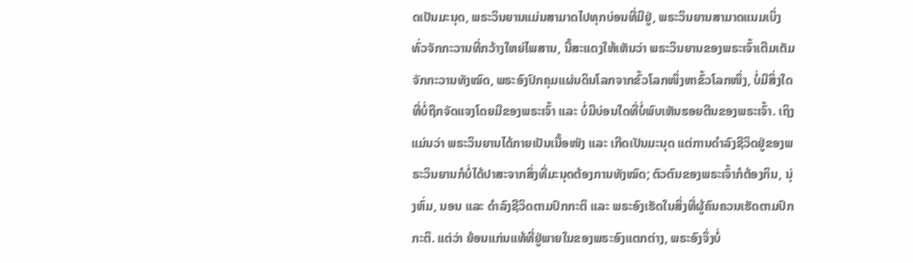ດເປັນມະນຸດ, ພຣະວິນຍານແມ່ນສາມາດໄປທຸກບ່ອນທີ່ມີຢູ່, ພຣະວິນຍານສາມາດແນມເບິ່ງທົ່ວຈັກກະວານທີ່ກວ້າງໃຫຍ່ໄພສານ, ນີ້ສະແດງໃຫ້ເຫັນວ່າ ພຣະວິນຍານຂອງພຣະເຈົ້າເຕີມເຕັມຈັກກະວານທັງໝົດ, ພຣະອົງປົກຄຸມແຜ່ນດິນໂລກຈາກຂົ້ວໂລກໜຶ່ງຫາຂົ້ວໂລກໜຶ່ງ, ບໍ່ມີສິ່ງໃດທີ່ບໍ່ຖືກຈັດແຈງໂດຍມືຂອງພຣະເຈົ້າ ແລະ ບໍ່ມີບ່ອນໃດທີ່ບໍ່ພົບເຫັນຮອຍຕີນຂອງພຣະເຈົ້າ. ເຖິງແມ່ນວ່າ ພຣະວິນຍານໄດ້ກາຍເປັນເນື້ອໜັງ ແລະ ເກີດເປັນມະນຸດ ແຕ່ການດໍາລົງຊີວິດຢູ່ຂອງພຣະວິນຍານກໍບໍ່ໄດ້ປາສະຈາກສິ່ງທີ່ມະນຸດຕ້ອງການທັງໝົດ; ຕົວຕົນຂອງພຣະເຈົ້າກໍຕ້ອງກິນ, ນຸ່ງຫົ່ມ, ນອນ ແລະ ດໍາລົງຊີວິດຕາມປົກກະຕິ ແລະ ພຣະອົງເຮັດໃນສິ່ງທີ່ຜູ້ຄົນຄວນເຮັດຕາມປົກກະຕິ. ແຕ່ວ່າ ຍ້ອນແກ່ນແທ້ທີ່ຢູ່ພາຍໃນຂອງພຣະອົງແຕກຕ່າງ, ພຣະອົງຈຶ່ງບໍ່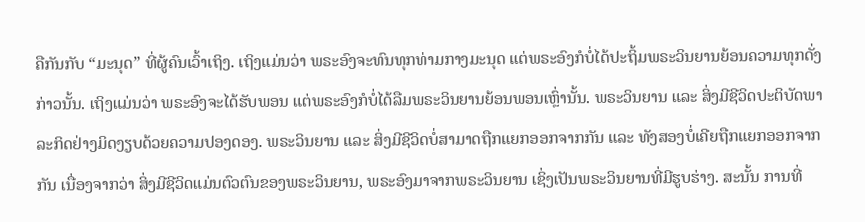ຄືກັນກັບ “ມະນຸດ” ທີ່ຜູ້ຄົນເວົ້າເຖິງ. ເຖິງແມ່ນວ່າ ພຣະອົງຈະທົນທຸກທ່າມກາງມະນຸດ ແຕ່ພຣະອົງກໍບໍ່ໄດ້ປະຖິ້ມພຣະວິນຍານຍ້ອນຄວາມທຸກດັ່ງກ່າວນັ້ນ. ເຖິງແມ່ນວ່າ ພຣະອົງຈະໄດ້ຮັບພອນ ແຕ່ພຣະອົງກໍບໍ່ໄດ້ລືມພຣະວິນຍານຍ້ອນພອນເຫຼົ່ານັ້ນ. ພຣະວິນຍານ ແລະ ສິ່ງມີຊີວິດປະຕິບັດພາລະກິດຢ່າງມິດງຽບດ້ວຍຄວາມປອງດອງ. ພຣະວິນຍານ ແລະ ສິ່ງມີຊີວິດບໍ່ສາມາດຖືກແຍກອອກຈາກກັນ ແລະ ທັງສອງບໍ່ເຄີຍຖືກແຍກອອກຈາກກັນ ເນື່ອງຈາກວ່າ ສິ່ງມີຊີວິດແມ່ນຕົວຕົນຂອງພຣະວິນຍານ, ພຣະອົງມາຈາກພຣະວິນຍານ ເຊິ່ງເປັນພຣະວິນຍານທີ່ມີຮູບຮ່າງ. ສະນັ້ນ ການທີ່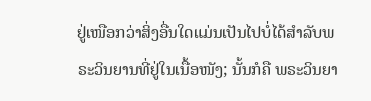ຢູ່ເໜືອກວ່າສິ່ງອື່ນໃດແມ່ນເປັນໄປບໍ່ໄດ້ສໍາລັບພຣະວິນຍານທີ່ຢູ່ໃນເນື້ອໜັງ; ນັ້ນກໍຄື ພຣະວິນຍາ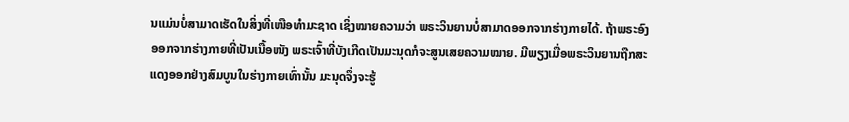ນແມ່ນບໍ່ສາມາດເຮັດໃນສິ່ງທີ່ເໜືອທໍາມະຊາດ ເຊິ່ງໝາຍຄວາມວ່າ ພຣະວິນຍານບໍ່ສາມາດອອກຈາກຮ່າງກາຍໄດ້. ຖ້າພຣະອົງອອກຈາກຮ່າງກາຍທີ່ເປັນເນື້ອໜັງ ພຣະເຈົ້າທີ່ບັງເກີດເປັນມະນຸດກໍຈະສູນເສຍຄວາມໝາຍ. ມີພຽງເມື່ອພຣະວິນຍານຖືກສະແດງອອກຢ່າງສົມບູນໃນຮ່າງກາຍເທົ່ານັ້ນ ມະນຸດຈຶ່ງຈະຮູ້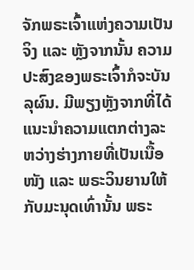ຈັກພຣະເຈົ້າແຫ່ງຄວາມເປັນຈິງ ແລະ ຫຼັງຈາກນັ້ນ ຄວາມປະສົງຂອງພຣະເຈົ້າກໍຈະບັນລຸຜົນ. ມີພຽງຫຼັງຈາກທີ່ໄດ້ແນະນໍາຄວາມແຕກຕ່າງລະຫວ່າງຮ່າງກາຍທີ່ເປັນເນື້ອໜັງ ແລະ ພຣະວິນຍານໃຫ້ກັບມະນຸດເທົ່ານັ້ນ ພຣະ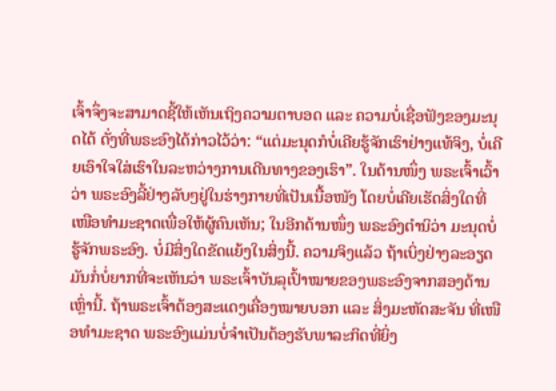ເຈົ້າຈຶ່ງຈະສາມາດຊີ້ໃຫ້ເຫັນເຖິງຄວາມຕາບອດ ແລະ ຄວາມບໍ່ເຊື່ອຟັງຂອງມະນຸດໄດ້ ດັ່ງທີ່ພຣະອົງໄດ້ກ່າວໄວ້ວ່າ: “ແຕ່ມະນຸດກໍບໍ່ເຄີຍຮູ້ຈັກເຮົາຢ່າງແທ້ຈິງ, ບໍ່ເຄີຍເອົາໃຈໃສ່ເຮົາໃນລະຫວ່າງການເດີນທາງຂອງເຮົາ”. ໃນດ້ານໜຶ່ງ ພຣະເຈົ້າເວົ້າວ່າ ພຣະອົງລີ້ຢ່າງລັບໆຢູ່ໃນຮ່າງກາຍທີ່ເປັນເນື້ອໜັງ ໂດຍບໍ່ເຄີຍເຮັດສິ່ງໃດທີ່ເໜືອທໍາມະຊາດເພື່ອໃຫ້ຜູ້ຄົນເຫັນ; ໃນອີກດ້ານໜຶ່ງ ພຣະອົງຕໍານິວ່າ ມະນຸດບໍ່ຮູ້ຈັກພຣະອົງ. ບໍ່ມີສິ່ງໃດຂັດແຍ້ງໃນສິ່ງນີ້. ຄວາມຈິງແລ້ວ ຖ້າເບິ່ງຢ່າງລະອຽດ ມັນກໍ່ບໍ່ຍາກທີ່ຈະເຫັນວ່າ ພຣະເຈົ້າບັນລຸເປົ້າໝາຍຂອງພຣະອົງຈາກສອງດ້ານເຫຼົ່ານີ້. ຖ້າພຣະເຈົ້າຕ້ອງສະແດງເຄື່ອງໝາຍບອກ ແລະ ສິ່ງມະຫັດສະຈັນ ທີ່ເໜືອທໍາມະຊາດ ພຣະອົງແມ່ນບໍ່ຈໍາເປັນຕ້ອງຮັບພາລະກິດທີ່ຍິ່ງ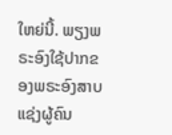ໃຫຍ່ນີ້. ພຽງພຣະອົງໃຊ້ປາກຂອງພຣະອົງສາບແຊ່ງຜູ້ຄົນ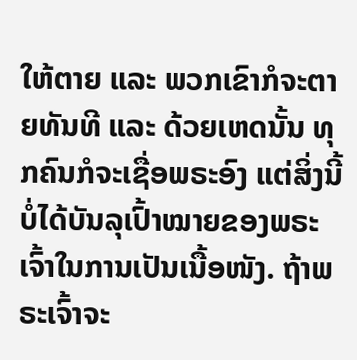ໃຫ້ຕາຍ ແລະ ພວກເຂົາກໍຈະຕາຍທັນທີ ແລະ ດ້ວຍເຫດນັ້ນ ທຸກຄົນກໍຈະເຊື່ອພຣະອົງ ແຕ່ສິ່ງນີ້ບໍ່ໄດ້ບັນລຸເປົ້າໝາຍຂອງພຣະເຈົ້າໃນການເປັນເນື້ອໜັງ. ຖ້າພຣະເຈົ້າຈະ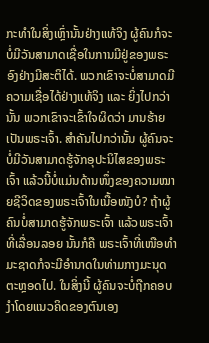ກະທໍາໃນສິ່ງເຫຼົ່ານັ້ນຢ່າງແທ້ຈິງ ຜູ້ຄົນກໍຈະບໍ່ມີວັນສາມາດເຊື່ອໃນການມີຢູ່ຂອງພຣະອົງຢ່າງມີສະຕິໄດ້. ພວກເຂົາຈະບໍ່ສາມາດມີຄວາມເຊື່ອໄດ້ຢ່າງແທ້ຈິງ ແລະ ຍິ່ງໄປກວ່ານັ້ນ ພວກເຂົາຈະເຂົ້າໃຈຜິດວ່າ ມານຮ້າຍເປັນພຣະເຈົ້າ. ສໍາຄັນໄປກວ່ານັ້ນ ຜູ້ຄົນຈະບໍ່ມີວັນສາມາດຮູ້ຈັກອຸປະນິໄສຂອງພຣະເຈົ້າ ແລ້ວນີ້ບໍ່ແມ່ນດ້ານໜຶ່ງຂອງຄວາມໝາຍຊີວິດຂອງພຣະເຈົ້າໃນເນື້ອໜັງບໍ? ຖ້າຜູ້ຄົນບໍ່ສາມາດຮູ້ຈັກພຣະເຈົ້າ ແລ້ວພຣະເຈົ້າທີ່ເລື່ອນລອຍ ນັ້ນກໍຄື ພຣະເຈົ້າທີ່ເໜືອທໍາມະຊາດກໍຈະມີອໍານາດໃນທ່າມກາງມະນຸດຕະຫຼອດໄປ. ໃນສິ່ງນີ້ ຜູ້ຄົນຈະບໍ່ຖືກຄອບງຳໂດຍແນວຄິດຂອງຕົນເອງ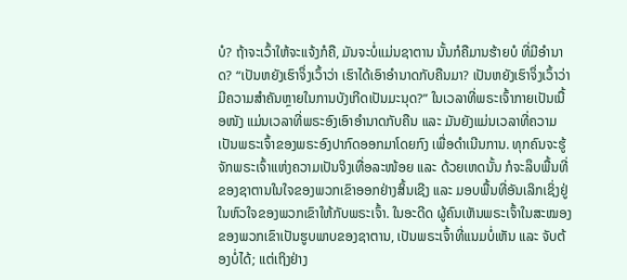ບໍ? ຖ້າຈະເວົ້າໃຫ້ຈະແຈ້ງກໍຄື, ມັນຈະບໍ່ແມ່ນຊາຕານ ນັ້ນກໍຄືມານຮ້າຍບໍ ທີ່ມີອໍານາດ? “ເປັນຫຍັງເຮົາຈຶ່ງເວົ້າວ່າ ເຮົາໄດ້ເອົາອໍານາດກັບຄືນມາ? ເປັນຫຍັງເຮົາຈຶ່ງເວົ້າວ່າ ມີຄວາມສໍາຄັນຫຼາຍໃນການບັງເກີດເປັນມະນຸດ?” ໃນເວລາທີ່ພຣະເຈົ້າກາຍເປັນເນື້ອໜັງ ແມ່ນເວລາທີ່ພຣະອົງເອົາອໍານາດກັບຄືນ ແລະ ມັນຍັງແມ່ນເວລາທີ່ຄວາມເປັນພຣະເຈົ້າຂອງພຣະອົງປາກົດອອກມາໂດຍກົງ ເພື່ອດໍາເນີນການ. ທຸກຄົນຈະຮູ້ຈັກພຣະເຈົ້າແຫ່ງຄວາມເປັນຈິງເທື່ອລະໜ້ອຍ ແລະ ດ້ວຍເຫດນັ້ນ ກໍຈະລຶບພື້ນທີ່ຂອງຊາຕານໃນໃຈຂອງພວກເຂົາອອກຢ່າງສິ້ນເຊີງ ແລະ ມອບພື້ນທີ່ອັນເລິກເຊິ່ງຢູ່ໃນຫົວໃຈຂອງພວກເຂົາໃຫ້ກັບພຣະເຈົ້າ. ໃນອະດີດ ຜູ້ຄົນເຫັນພຣະເຈົ້າໃນສະໝອງຂອງພວກເຂົາເປັນຮູບພາບຂອງຊາຕານ, ເປັນພຣະເຈົ້າທີ່ແນມບໍ່ເຫັນ ແລະ ຈັບຕ້ອງບໍ່ໄດ້; ແຕ່ເຖິງຢ່າງ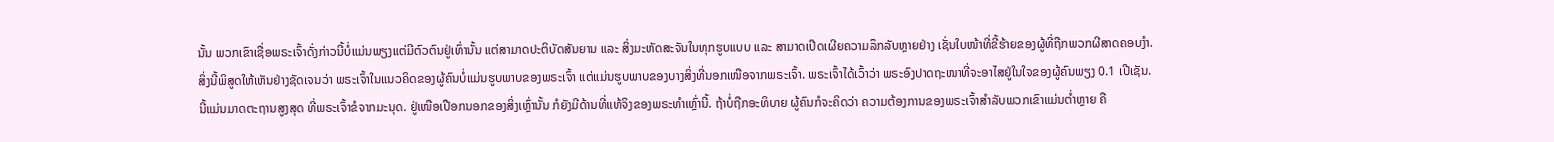ນັ້ນ ພວກເຂົາເຊື່ອພຣະເຈົ້າດັ່ງກ່າວນີ້ບໍ່ແມ່ນພຽງແຕ່ມີຕົວຕົນຢູ່ເທົ່ານັ້ນ ແຕ່ສາມາດປະຕິບັດສັນຍານ ແລະ ສິ່ງມະຫັດສະຈັນໃນທຸກຮູບແບບ ແລະ ສາມາດເປີດເຜີຍຄວາມລຶກລັບຫຼາຍຢ່າງ ເຊັ່ນໃບໜ້າທີ່ຂີ້ຮ້າຍຂອງຜູ້ທີ່ຖືກພວກຜີສາດຄອບງຳ. ສິ່ງນີ້ພິສູດໃຫ້ເຫັນຢ່າງຊັດເຈນວ່າ ພຣະເຈົ້າໃນແນວຄິດຂອງຜູ້ຄົນບໍ່ແມ່ນຮູບພາບຂອງພຣະເຈົ້າ ແຕ່ແມ່ນຮູບພາບຂອງບາງສິ່ງທີ່ນອກເໜືອຈາກພຣະເຈົ້າ. ພຣະເຈົ້າໄດ້ເວົ້າວ່າ ພຣະອົງປາດຖະໜາທີ່ຈະອາໄສຢູ່ໃນໃຈຂອງຜູ້ຄົນພຽງ 0.1 ເປີເຊັນ. ນີ້ແມ່ນມາດຕະຖານສູງສຸດ ທີ່ພຣະເຈົ້າຂໍຈາກມະນຸດ. ຢູ່ເໜືອເປືອກນອກຂອງສິ່ງເຫຼົ່ານັ້ນ ກໍຍັງມີດ້ານທີ່ແທ້ຈິງຂອງພຣະທໍາເຫຼົ່ານີ້. ຖ້າບໍ່ຖືກອະທິບາຍ ຜູ້ຄົນກໍຈະຄິດວ່າ ຄວາມຕ້ອງການຂອງພຣະເຈົ້າສໍາລັບພວກເຂົາແມ່ນຕໍ່າຫຼາຍ ຄື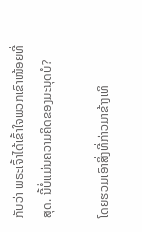ກັບວ່າ ພຣະເຈົ້າໄດ້ເຂົ້າໃຈພວກເຂົາໜ້ອຍທີ່ສຸດ. ນີ້ບໍ່ແມ່ນຄວາມຄິດຂອງມະນຸດບໍ?

ໂດຍຮວມເອົາສິ່ງທີ່ກ່າວມາຂ້າງເທິ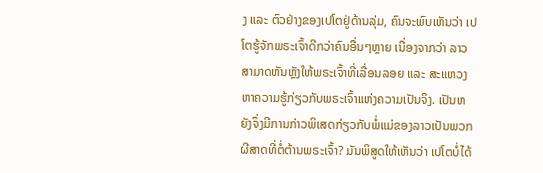ງ ແລະ ຕົວຢ່າງຂອງເປໂຕຢູ່ດ້ານລຸ່ມ, ຄົນຈະພົບເຫັນວ່າ ເປໂຕຮູ້ຈັກພຣະເຈົ້າດີກວ່າຄົນອື່ນໆຫຼາຍ ເນື່ອງຈາກວ່າ ລາວສາມາດຫັນຫຼັງໃຫ້ພຣະເຈົ້າທີ່ເລື່ອນລອຍ ແລະ ສະແຫວງຫາຄວາມຮູ້ກ່ຽວກັບພຣະເຈົ້າແຫ່ງຄວາມເປັນຈິງ. ເປັນຫຍັງຈຶ່ງມີການກ່າວພິເສດກ່ຽວກັບພໍ່ແມ່ຂອງລາວເປັນພວກຜີສາດທີ່ຕໍ່ຕ້ານພຣະເຈົ້າ? ມັນພິສູດໃຫ້ເຫັນວ່າ ເປໂຕບໍ່ໄດ້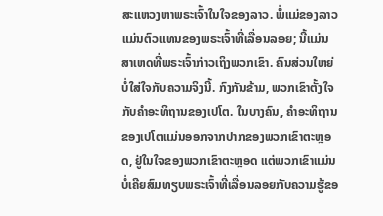ສະແຫວງຫາພຣະເຈົ້າໃນໃຈຂອງລາວ. ພໍ່ແມ່ຂອງລາວແມ່ນຕົວແທນຂອງພຣະເຈົ້າທີ່ເລື່ອນລອຍ; ນີ້ແມ່ນສາເຫດທີ່ພຣະເຈົ້າກ່າວເຖິງພວກເຂົາ. ຄົນສ່ວນໃຫຍ່ບໍ່ໃສ່ໃຈກັບຄວາມຈິງນີ້. ກົງກັນຂ້າມ, ພວກເຂົາຕັ້ງໃຈກັບຄໍາອະທິຖານຂອງເປໂຕ. ໃນບາງຄົນ, ຄໍາອະທິຖານຂອງເປໂຕແມ່ນອອກຈາກປາກຂອງພວກເຂົາຕະຫຼອດ, ຢູ່ໃນໃຈຂອງພວກເຂົາຕະຫຼອດ ແຕ່ພວກເຂົາແມ່ນບໍ່ເຄີຍສົມທຽບພຣະເຈົ້າທີ່ເລື່ອນລອຍກັບຄວາມຮູ້ຂອ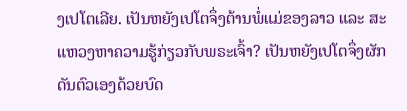ງເປໂຕເລີຍ. ເປັນຫຍັງເປໂຕຈຶ່ງຕ້ານພໍ່ແມ່ຂອງລາວ ແລະ ສະແຫວງຫາຄວາມຮູ້ກ່ຽວກັບພຣະເຈົ້າ? ເປັນຫຍັງເປໂຕຈຶ່ງຜັກດັນຕົວເອງດ້ວຍບົດ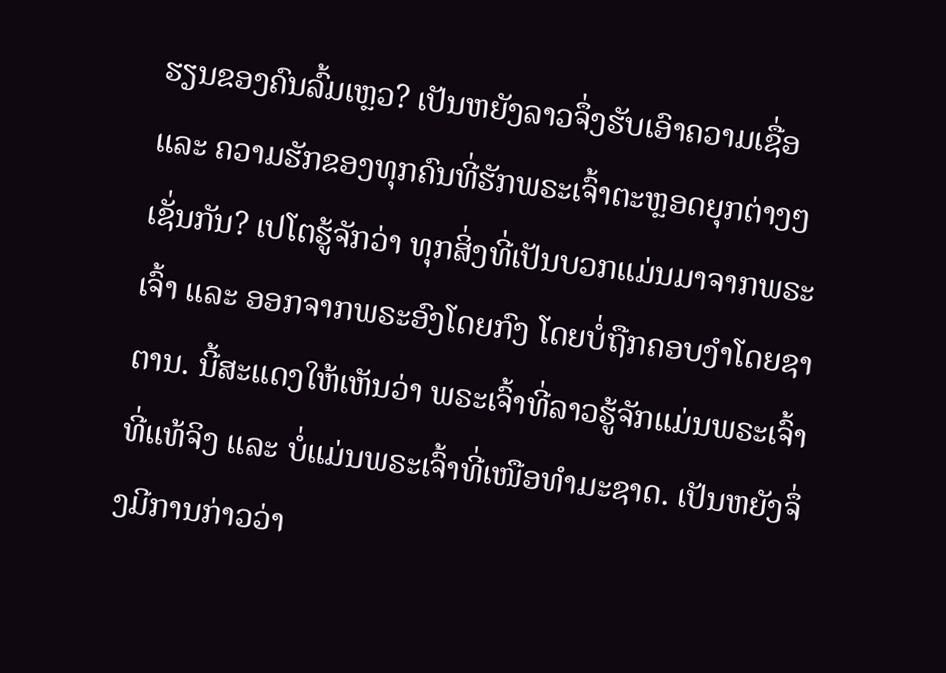ຮຽນຂອງຄົນລົ້ມເຫຼວ? ເປັນຫຍັງລາວຈຶ່ງຮັບເອົາຄວາມເຊື່ອ ແລະ ຄວາມຮັກຂອງທຸກຄົນທີ່ຮັກພຣະເຈົ້າຕະຫຼອດຍຸກຕ່າງໆເຊັ່ນກັນ? ເປໂຕຮູ້ຈັກວ່າ ທຸກສິ່ງທີ່ເປັນບວກແມ່ນມາຈາກພຣະເຈົ້າ ແລະ ອອກຈາກພຣະອົງໂດຍກົງ ໂດຍບໍ່ຖືກຄອບງຳໂດຍຊາຕານ. ນີ້ສະແດງໃຫ້ເຫັນວ່າ ພຣະເຈົ້າທີ່ລາວຮູ້ຈັກແມ່ນພຣະເຈົ້າທີ່ແທ້ຈິງ ແລະ ບໍ່ແມ່ນພຣະເຈົ້າທີ່ເໜືອທໍາມະຊາດ. ເປັນຫຍັງຈຶ່ງມີການກ່າວວ່າ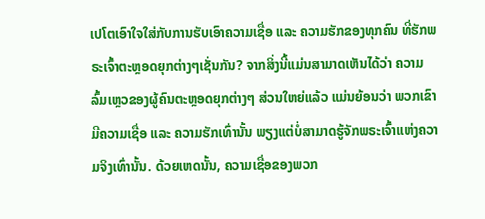ເປໂຕເອົາໃຈໃສ່ກັບການຮັບເອົາຄວາມເຊື່ອ ແລະ ຄວາມຮັກຂອງທຸກຄົນ ທີ່ຮັກພຣະເຈົ້າຕະຫຼອດຍຸກຕ່າງໆເຊັ່ນກັນ? ຈາກສິ່ງນີ້ແມ່ນສາມາດເຫັນໄດ້ວ່າ ຄວາມລົ້ມເຫຼວຂອງຜູ້ຄົນຕະຫຼອດຍຸກຕ່າງໆ ສ່ວນໃຫຍ່ແລ້ວ ແມ່ນຍ້ອນວ່າ ພວກເຂົາມີຄວາມເຊື່ອ ແລະ ຄວາມຮັກເທົ່ານັ້ນ ພຽງແຕ່ບໍ່ສາມາດຮູ້ຈັກພຣະເຈົ້າແຫ່ງຄວາມຈິງເທົ່ານັ້ນ. ດ້ວຍເຫດນັ້ນ, ຄວາມເຊື່ອຂອງພວກ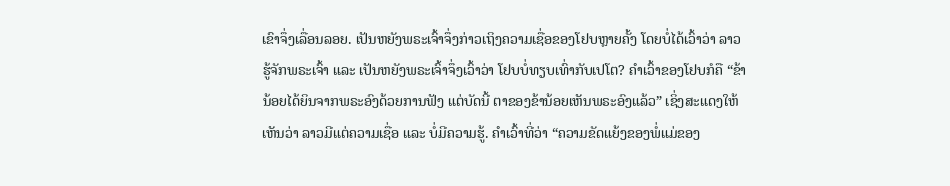ເຂົາຈຶ່ງເລື່ອນລອຍ. ເປັນຫຍັງພຣະເຈົ້າຈຶ່ງກ່າວເຖິງຄວາມເຊື່ອຂອງໂຢບຫຼາຍຄັ້ງ ໂດຍບໍ່ໄດ້ເວົ້າວ່າ ລາວຮູ້ຈັກພຣະເຈົ້າ ແລະ ເປັນຫຍັງພຣະເຈົ້າຈຶ່ງເວົ້າວ່າ ໂຢບບໍ່ທຽບເທົ່າກັບເປໂຕ? ຄໍາເວົ້າຂອງໂຢບກໍຄື “ຂ້ານ້ອຍໄດ້ຍິນຈາກພຣະອົງດ້ວຍການຟັງ ແຕ່ບັດນີ້ ຕາຂອງຂ້ານ້ອຍເຫັນພຣະອົງແລ້ວ” ເຊິ່ງສະແດງໃຫ້ເຫັນວ່າ ລາວມີແຕ່ຄວາມເຊື່ອ ແລະ ບໍ່ມີຄວາມຮູ້. ຄໍາເວົ້າທີ່ວ່າ “ຄວາມຂັດແຍ້ງຂອງພໍ່ແມ່ຂອງ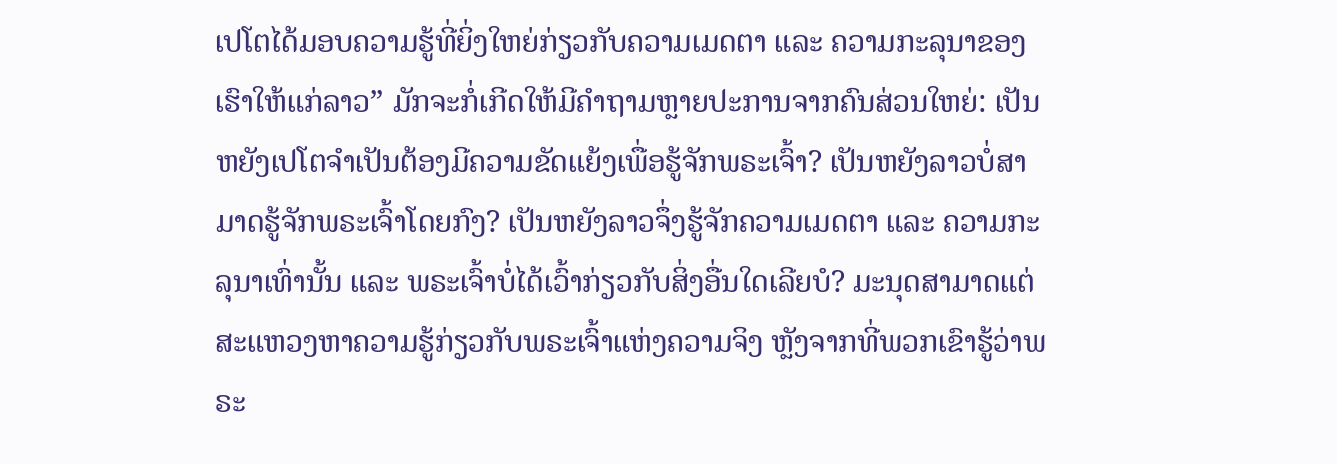ເປໂຕໄດ້ມອບຄວາມຮູ້ທີ່ຍິ່ງໃຫຍ່ກ່ຽວກັບຄວາມເມດຕາ ແລະ ຄວາມກະລຸນາຂອງເຮົາໃຫ້ແກ່ລາວ” ມັກຈະກໍ່ເກີດໃຫ້ມີຄໍາຖາມຫຼາຍປະການຈາກຄົນສ່ວນໃຫຍ່: ເປັນຫຍັງເປໂຕຈໍາເປັນຕ້ອງມີຄວາມຂັດແຍ້ງເພື່ອຮູ້ຈັກພຣະເຈົ້າ? ເປັນຫຍັງລາວບໍ່ສາມາດຮູ້ຈັກພຣະເຈົ້າໂດຍກົງ? ເປັນຫຍັງລາວຈຶ່ງຮູ້ຈັກຄວາມເມດຕາ ແລະ ຄວາມກະລຸນາເທົ່ານັ້ນ ແລະ ພຣະເຈົ້າບໍ່ໄດ້ເວົ້າກ່ຽວກັບສິ່ງອື່ນໃດເລີຍບໍ? ມະນຸດສາມາດແຕ່ສະແຫວງຫາຄວາມຮູ້ກ່ຽວກັບພຣະເຈົ້າແຫ່ງຄວາມຈິງ ຫຼັງຈາກທີ່ພວກເຂົາຮູ້ວ່າພຣະ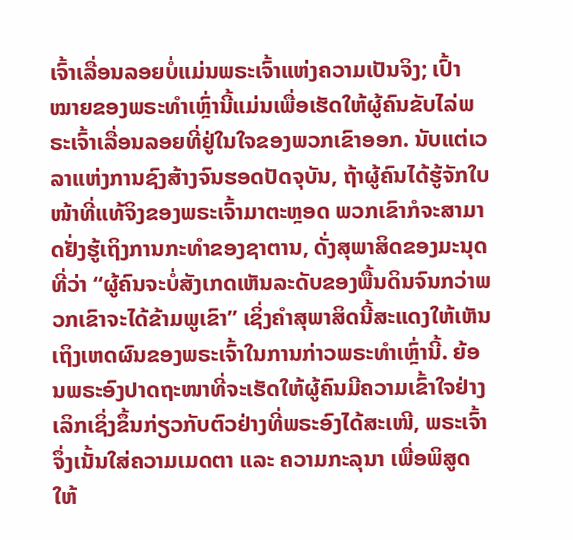ເຈົ້າເລື່ອນລອຍບໍ່ແມ່ນພຣະເຈົ້າແຫ່ງຄວາມເປັນຈິງ; ເປົ້າໝາຍຂອງພຣະທໍາເຫຼົ່ານີ້ແມ່ນເພື່ອເຮັດໃຫ້ຜູ້ຄົນຂັບໄລ່ພຣະເຈົ້າເລື່ອນລອຍທີ່ຢູ່ໃນໃຈຂອງພວກເຂົາອອກ. ນັບແຕ່ເວລາແຫ່ງການຊົງສ້າງຈົນຮອດປັດຈຸບັນ, ຖ້າຜູ້ຄົນໄດ້ຮູ້ຈັກໃບໜ້າທີ່ແທ້ຈິງຂອງພຣະເຈົ້າມາຕະຫຼອດ ພວກເຂົາກໍຈະສາມາດຢັ່ງຮູ້ເຖິງການກະທໍາຂອງຊາຕານ, ດັ່ງສຸພາສິດຂອງມະນຸດທີ່ວ່າ “ຜູ້ຄົນຈະບໍ່ສັງເກດເຫັນລະດັບຂອງພື້ນດິນຈົນກວ່າພວກເຂົາຈະໄດ້ຂ້າມພູເຂົາ” ເຊິ່ງຄໍາສຸພາສິດນີ້ສະແດງໃຫ້ເຫັນເຖິງເຫດຜົນຂອງພຣະເຈົ້າໃນການກ່າວພຣະທໍາເຫຼົ່ານີ້. ຍ້ອນພຣະອົງປາດຖະໜາທີ່ຈະເຮັດໃຫ້ຜູ້ຄົນມີຄວາມເຂົ້າໃຈຢ່າງເລິກເຊິ່ງຂຶ້ນກ່ຽວກັບຕົວຢ່າງທີ່ພຣະອົງໄດ້ສະເໜີ, ພຣະເຈົ້າຈຶ່ງເນັ້ນໃສ່ຄວາມເມດຕາ ແລະ ຄວາມກະລຸນາ ເພື່ອພິສູດໃຫ້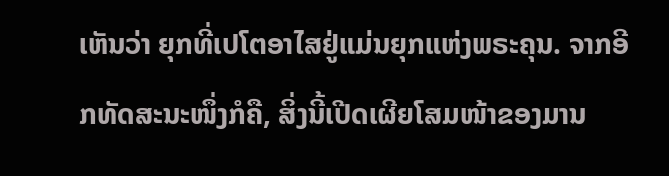ເຫັນວ່າ ຍຸກທີ່ເປໂຕອາໄສຢູ່ແມ່ນຍຸກແຫ່ງພຣະຄຸນ. ຈາກອີກທັດສະນະໜຶ່ງກໍຄື, ສິ່ງນີ້ເປີດເຜີຍໂສມໜ້າຂອງມານ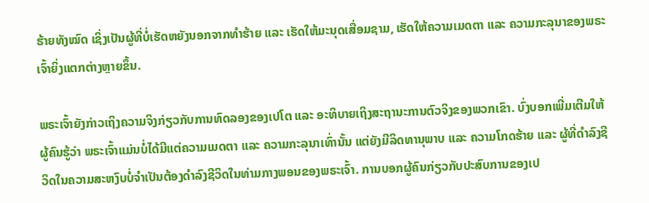ຮ້າຍທັງໝົດ ເຊິ່ງເປັນຜູ້ທີ່ບໍ່ເຮັດຫຍັງນອກຈາກທໍາຮ້າຍ ແລະ ເຮັດໃຫ້ມະນຸດເສື່ອມຊາມ, ເຮັດໃຫ້ຄວາມເມດຕາ ແລະ ຄວາມກະລຸນາຂອງພຣະເຈົ້າຍິ່ງແຕກຕ່າງຫຼາຍຂຶ້ນ.

ພຣະເຈົ້າຍັງກ່າວເຖິງຄວາມຈິງກ່ຽວກັບການທົດລອງຂອງເປໂຕ ແລະ ອະທິບາຍເຖິງສະຖານະການຕົວຈິງຂອງພວກເຂົາ. ບົ່ງບອກເພີ່ມເຕີມໃຫ້ຜູ້ຄົນຮູ້ວ່າ ພຣະເຈົ້າແມ່ນບໍ່ໄດ້ມີແຕ່ຄວາມເມດຕາ ແລະ ຄວາມກະລຸນາເທົ່ານັ້ນ ແຕ່ຍັງມີລິດທານຸພາບ ແລະ ຄວາມໂກດຮ້າຍ ແລະ ຜູ້ທີ່ດໍາລົງຊີວິດໃນຄວາມສະຫງົບບໍ່ຈໍາເປັນຕ້ອງດໍາລົງຊີວິດໃນທ່າມກາງພອນຂອງພຣະເຈົ້າ. ການບອກຜູ້ຄົນກ່ຽວກັບປະສົບການຂອງເປ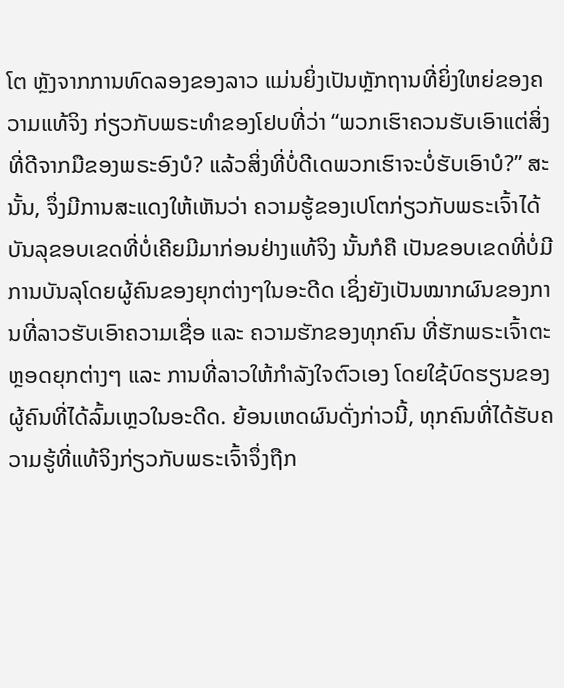ໂຕ ຫຼັງຈາກການທົດລອງຂອງລາວ ແມ່ນຍິ່ງເປັນຫຼັກຖານທີ່ຍິ່ງໃຫຍ່ຂອງຄວາມແທ້ຈິງ ກ່ຽວກັບພຣະທໍາຂອງໂຢບທີ່ວ່າ “ພວກເຮົາຄວນຮັບເອົາແຕ່ສິ່ງທີ່ດີຈາກມືຂອງພຣະອົງບໍ? ແລ້ວສິ່ງທີ່ບໍ່ດີເດພວກເຮົາຈະບໍ່ຮັບເອົາບໍ?” ສະນັ້ນ, ຈຶ່ງມີການສະແດງໃຫ້ເຫັນວ່າ ຄວາມຮູ້ຂອງເປໂຕກ່ຽວກັບພຣະເຈົ້າໄດ້ບັນລຸຂອບເຂດທີ່ບໍ່ເຄີຍມີມາກ່ອນຢ່າງແທ້ຈິງ ນັ້ນກໍຄື ເປັນຂອບເຂດທີ່ບໍ່ມີການບັນລຸໂດຍຜູ້ຄົນຂອງຍຸກຕ່າງໆໃນອະດີດ ເຊິ່ງຍັງເປັນໝາກຜົນຂອງການທີ່ລາວຮັບເອົາຄວາມເຊື່ອ ແລະ ຄວາມຮັກຂອງທຸກຄົນ ທີ່ຮັກພຣະເຈົ້າຕະຫຼອດຍຸກຕ່າງໆ ແລະ ການທີ່ລາວໃຫ້ກໍາລັງໃຈຕົວເອງ ໂດຍໃຊ້ບົດຮຽນຂອງຜູ້ຄົນທີ່ໄດ້ລົ້ມເຫຼວໃນອະດີດ. ຍ້ອນເຫດຜົນດັ່ງກ່າວນີ້, ທຸກຄົນທີ່ໄດ້ຮັບຄວາມຮູ້ທີ່ແທ້ຈິງກ່ຽວກັບພຣະເຈົ້າຈຶ່ງຖືກ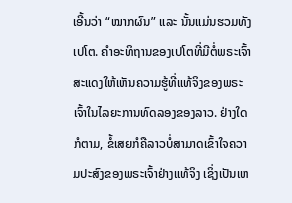ເອີ້ນວ່າ “ໝາກຜົນ” ແລະ ນັ້ນແມ່ນຮວມທັງເປໂຕ. ຄໍາອະທິຖານຂອງເປໂຕທີ່ມີຕໍ່ພຣະເຈົ້າສະແດງໃຫ້ເຫັນຄວາມຮູ້ທີ່ແທ້ຈິງຂອງພຣະເຈົ້າໃນໄລຍະການທົດລອງຂອງລາວ. ຢ່າງໃດກໍຕາມ, ຂໍ້ເສຍກໍຄືລາວບໍ່ສາມາດເຂົ້າໃຈຄວາມປະສົງຂອງພຣະເຈົ້າຢ່າງແທ້ຈິງ ເຊິ່ງເປັນເຫ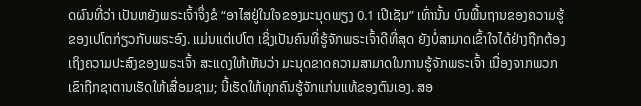ດຜົນທີ່ວ່າ ເປັນຫຍັງພຣະເຈົ້າຈຶ່ງຂໍ “ອາໄສຢູ່ໃນໃຈຂອງມະນຸດພຽງ 0.1 ເປີເຊັນ” ເທົ່ານັ້ນ ບົນພື້ນຖານຂອງຄວາມຮູ້ຂອງເປໂຕກ່ຽວກັບພຣະອົງ. ແມ່ນແຕ່ເປໂຕ ເຊິ່ງເປັນຄົນທີ່ຮູ້ຈັກພຣະເຈົ້າດີທີ່ສຸດ ຍັງບໍ່ສາມາດເຂົ້າໃຈໄດ້ຢ່າງຖືກຕ້ອງເຖິງຄວາມປະສົງຂອງພຣະເຈົ້າ ສະແດງໃຫ້ເຫັນວ່າ ມະນຸດຂາດຄວາມສາມາດໃນການຮູ້ຈັກພຣະເຈົ້າ ເນື່ອງຈາກພວກເຂົາຖືກຊາຕານເຮັດໃຫ້ເສື່ອມຊາມ; ນີ້ເຮັດໃຫ້ທຸກຄົນຮູ້ຈັກແກ່ນແທ້ຂອງຕົນເອງ. ສອ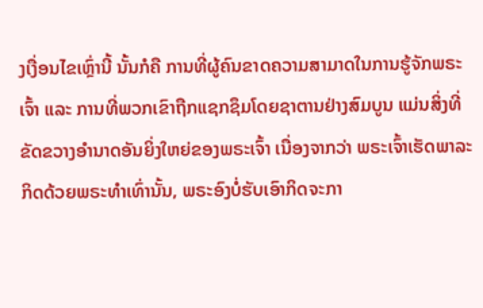ງເງື່ອນໄຂເຫຼົ່ານີ້ ນັ້ນກໍຄື ການທີ່ຜູ້ຄົນຂາດຄວາມສາມາດໃນການຮູ້ຈັກພຣະເຈົ້າ ແລະ ການທີ່ພວກເຂົາຖືກແຊກຊຶມໂດຍຊາຕານຢ່າງສົມບູນ ແມ່ນສິ່ງທີ່ຂັດຂວາງອໍານາດອັນຍິ່ງໃຫຍ່ຂອງພຣະເຈົ້າ ເນື່ອງຈາກວ່າ ພຣະເຈົ້າເຮັດພາລະກິດດ້ວຍພຣະທໍາເທົ່ານັ້ນ, ພຣະອົງບໍ່ຮັບເອົາກິດຈະກາ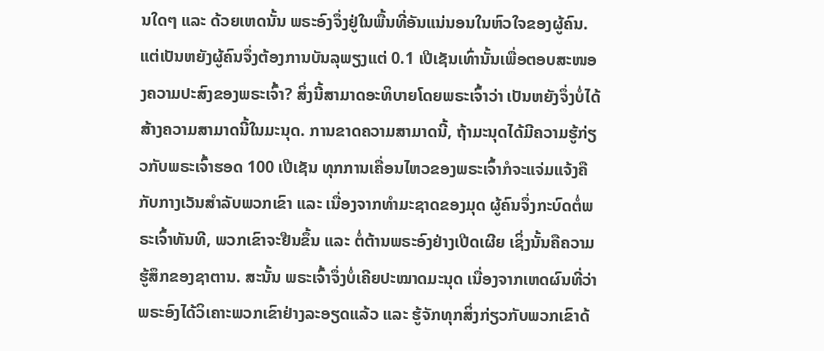ນໃດໆ ແລະ ດ້ວຍເຫດນັ້ນ ພຣະອົງຈຶ່ງຢູ່ໃນພື້ນທີ່ອັນແນ່ນອນໃນຫົວໃຈຂອງຜູ້ຄົນ. ແຕ່ເປັນຫຍັງຜູ້ຄົນຈຶ່ງຕ້ອງການບັນລຸພຽງແຕ່ 0.1 ເປີເຊັນເທົ່ານັ້ນເພື່ອຕອບສະໜອງຄວາມປະສົງຂອງພຣະເຈົ້າ? ສິ່ງນີ້ສາມາດອະທິບາຍໂດຍພຣະເຈົ້າວ່າ ເປັນຫຍັງຈຶ່ງບໍ່ໄດ້ສ້າງຄວາມສາມາດນີ້ໃນມະນຸດ. ການຂາດຄວາມສາມາດນີ້, ຖ້າມະນຸດໄດ້ມີຄວາມຮູ້ກ່ຽວກັບພຣະເຈົ້າຮອດ 100 ເປີເຊັນ ທຸກການເຄື່ອນໄຫວຂອງພຣະເຈົ້າກໍຈະແຈ່ມແຈ້ງຄືກັບກາງເວັນສໍາລັບພວກເຂົາ ແລະ ເນື່ອງຈາກທໍາມະຊາດຂອງມຸດ ຜູ້ຄົນຈຶ່ງກະບົດຕໍ່ພຣະເຈົ້າທັນທີ, ພວກເຂົາຈະຢືນຂຶ້ນ ແລະ ຕໍ່ຕ້ານພຣະອົງຢ່າງເປີດເຜີຍ ເຊິ່ງນັ້ນຄືຄວາມຮູ້ສຶກຂອງຊາຕານ. ສະນັ້ນ ພຣະເຈົ້າຈຶ່ງບໍ່ເຄີຍປະໝາດມະນຸດ ເນື່ອງຈາກເຫດຜົນທີ່ວ່າ ພຣະອົງໄດ້ວິເຄາະພວກເຂົາຢ່າງລະອຽດແລ້ວ ແລະ ຮູ້ຈັກທຸກສິ່ງກ່ຽວກັບພວກເຂົາດ້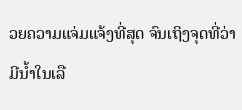ວຍຄວາມແຈ່ມແຈ້ງທີ່ສຸດ ຈົນເຖິງຈຸດທີ່ວ່າ ມີນໍ້າໃນເລື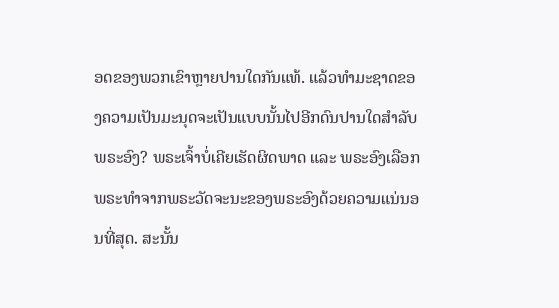ອດຂອງພວກເຂົາຫຼາຍປານໃດກັນແທ້. ແລ້ວທໍາມະຊາດຂອງຄວາມເປັນມະນຸດຈະເປັນແບບນັ້ນໄປອີກດົນປານໃດສໍາລັບພຣະອົງ? ພຣະເຈົ້າບໍ່ເຄີຍເຮັດຜິດພາດ ແລະ ພຣະອົງເລືອກພຣະທໍາຈາກພຣະວັດຈະນະຂອງພຣະອົງດ້ວຍຄວາມແນ່ນອນທີ່ສຸດ. ສະນັ້ນ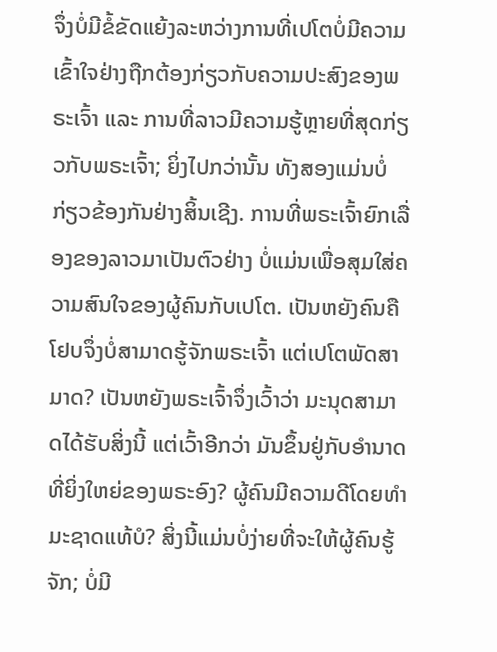ຈຶ່ງບໍ່ມີຂໍ້ຂັດແຍ້ງລະຫວ່າງການທີ່ເປໂຕບໍ່ມີຄວາມເຂົ້າໃຈຢ່າງຖືກຕ້ອງກ່ຽວກັບຄວາມປະສົງຂອງພຣະເຈົ້າ ແລະ ການທີ່ລາວມີຄວາມຮູ້ຫຼາຍທີ່ສຸດກ່ຽວກັບພຣະເຈົ້າ; ຍິ່ງໄປກວ່ານັ້ນ ທັງສອງແມ່ນບໍ່ກ່ຽວຂ້ອງກັນຢ່າງສິ້ນເຊີງ. ການທີ່ພຣະເຈົ້າຍົກເລື່ອງຂອງລາວມາເປັນຕົວຢ່າງ ບໍ່ແມ່ນເພື່ອສຸມໃສ່ຄວາມສົນໃຈຂອງຜູ້ຄົນກັບເປໂຕ. ເປັນຫຍັງຄົນຄືໂຢບຈຶ່ງບໍ່ສາມາດຮູ້ຈັກພຣະເຈົ້າ ແຕ່ເປໂຕພັດສາມາດ? ເປັນຫຍັງພຣະເຈົ້າຈຶ່ງເວົ້າວ່າ ມະນຸດສາມາດໄດ້ຮັບສິ່ງນີ້ ແຕ່ເວົ້າອີກວ່າ ມັນຂຶ້ນຢູ່ກັບອໍານາດທີ່ຍິ່ງໃຫຍ່ຂອງພຣະອົງ? ຜູ້ຄົນມີຄວາມດີໂດຍທໍາມະຊາດແທ້ບໍ? ສິ່ງນີ້ແມ່ນບໍ່ງ່າຍທີ່ຈະໃຫ້ຜູ້ຄົນຮູ້ຈັກ; ບໍ່ມີ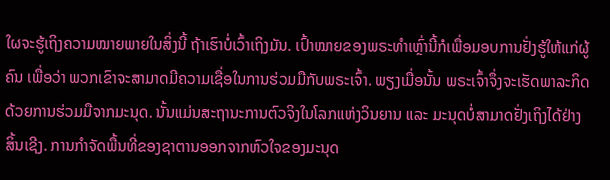ໃຜຈະຮູ້ເຖິງຄວາມໝາຍພາຍໃນສິ່ງນີ້ ຖ້າເຮົາບໍ່ເວົ້າເຖິງມັນ. ເປົ້າໝາຍຂອງພຣະທໍາເຫຼົ່ານີ້ກໍເພື່ອມອບການຢັ່ງຮູ້ໃຫ້ແກ່ຜູ້ຄົນ ເພື່ອວ່າ ພວກເຂົາຈະສາມາດມີຄວາມເຊື່ອໃນການຮ່ວມມືກັບພຣະເຈົ້າ. ພຽງເມື່ອນັ້ນ ພຣະເຈົ້າຈຶ່ງຈະເຮັດພາລະກິດດ້ວຍການຮ່ວມມືຈາກມະນຸດ. ນັ້ນແມ່ນສະຖານະການຕົວຈິງໃນໂລກແຫ່ງວິນຍານ ແລະ ມະນຸດບໍ່ສາມາດຢັ່ງເຖິງໄດ້ຢ່າງສິ້ນເຊີງ. ການກໍາຈັດພື້ນທີ່ຂອງຊາຕານອອກຈາກຫົວໃຈຂອງມະນຸດ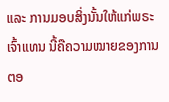ແລະ ການມອບສິ່ງນັ້ນໃຫ້ແກ່ພຣະເຈົ້າແທນ ນີ້ຄືຄວາມໝາຍຂອງການຕອ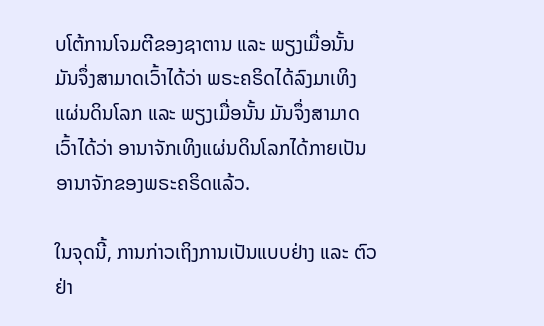ບໂຕ້ການໂຈມຕີຂອງຊາຕານ ແລະ ພຽງເມື່ອນັ້ນ ມັນຈຶ່ງສາມາດເວົ້າໄດ້ວ່າ ພຣະຄຣິດໄດ້ລົງມາເທິງແຜ່ນດິນໂລກ ແລະ ພຽງເມື່ອນັ້ນ ມັນຈຶ່ງສາມາດເວົ້າໄດ້ວ່າ ອານາຈັກເທິງແຜ່ນດິນໂລກໄດ້ກາຍເປັນອານາຈັກຂອງພຣະຄຣິດແລ້ວ.

ໃນຈຸດນີ້, ການກ່າວເຖິງການເປັນແບບຢ່າງ ແລະ ຕົວຢ່າ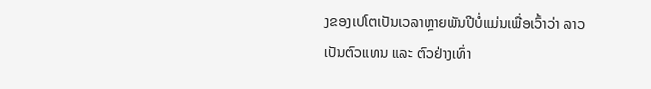ງຂອງເປໂຕເປັນເວລາຫຼາຍພັນປີບໍ່ແມ່ນເພື່ອເວົ້າວ່າ ລາວເປັນຕົວແທນ ແລະ ຕົວຢ່າງເທົ່າ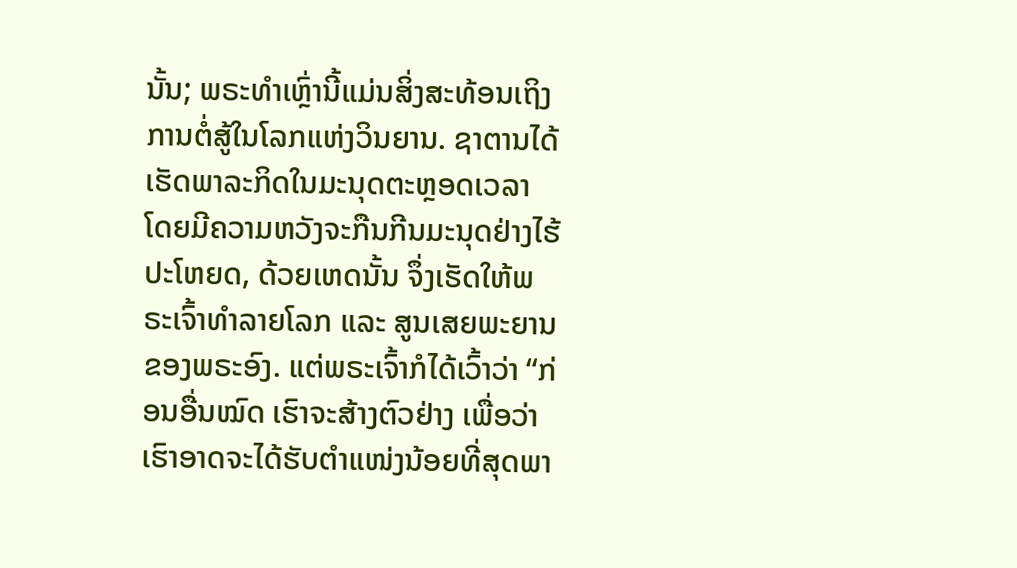ນັ້ນ; ພຣະທໍາເຫຼົ່ານີ້ແມ່ນສິ່ງສະທ້ອນເຖິງການຕໍ່ສູ້ໃນໂລກແຫ່ງວິນຍານ. ຊາຕານໄດ້ເຮັດພາລະກິດໃນມະນຸດຕະຫຼອດເວລາ ໂດຍມີຄວາມຫວັງຈະກືນກີນມະນຸດຢ່າງໄຮ້ປະໂຫຍດ, ດ້ວຍເຫດນັ້ນ ຈຶ່ງເຮັດໃຫ້ພຣະເຈົ້າທໍາລາຍໂລກ ແລະ ສູນເສຍພະຍານຂອງພຣະອົງ. ແຕ່ພຣະເຈົ້າກໍໄດ້ເວົ້າວ່າ “ກ່ອນອື່ນໝົດ ເຮົາຈະສ້າງຕົວຢ່າງ ເພື່ອວ່າ ເຮົາອາດຈະໄດ້ຮັບຕໍາແໜ່ງນ້ອຍທີ່ສຸດພາ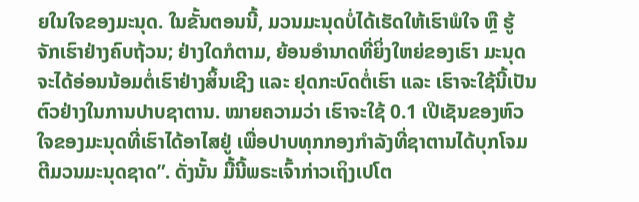ຍໃນໃຈຂອງມະນຸດ. ໃນຂັ້ນຕອນນີ້, ມວນມະນຸດບໍ່ໄດ້ເຮັດໃຫ້ເຮົາພໍໃຈ ຫຼື ຮູ້ຈັກເຮົາຢ່າງຄົບຖ້ວນ; ຢ່າງໃດກໍຕາມ, ຍ້ອນອໍານາດທີ່ຍິ່ງໃຫຍ່ຂອງເຮົາ ມະນຸດຈະໄດ້ອ່ອນນ້ອມຕໍ່ເຮົາຢ່າງສິ້ນເຊີງ ແລະ ຢຸດກະບົດຕໍ່ເຮົາ ແລະ ເຮົາຈະໃຊ້ນີ້ເປັນຕົວຢ່າງໃນການປາບຊາຕານ. ໝາຍຄວາມວ່າ ເຮົາຈະໃຊ້ 0.1 ເປີເຊັນຂອງຫົວໃຈຂອງມະນຸດທີ່ເຮົາໄດ້ອາໄສຢູ່ ເພື່ອປາບທຸກກອງກໍາລັງທີ່ຊາຕານໄດ້ບຸກໂຈມຕີມວນມະນຸດຊາດ”. ດັ່ງນັ້ນ ມື້ນີ້ພຣະເຈົ້າກ່າວເຖິງເປໂຕ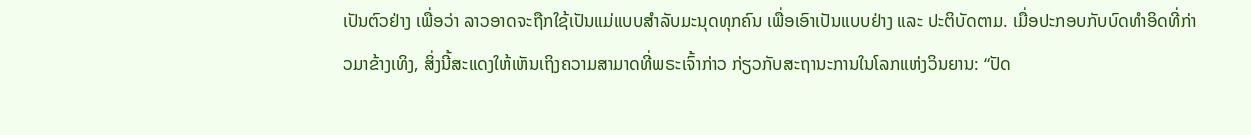ເປັນຕົວຢ່າງ ເພື່ອວ່າ ລາວອາດຈະຖືກໃຊ້ເປັນແມ່ແບບສໍາລັບມະນຸດທຸກຄົນ ເພື່ອເອົາເປັນແບບຢ່າງ ແລະ ປະຕິບັດຕາມ. ເມື່ອປະກອບກັບບົດທໍາອິດທີ່ກ່າວມາຂ້າງເທິງ, ສິ່ງນີ້ສະແດງໃຫ້ເຫັນເຖິງຄວາມສາມາດທີ່ພຣະເຈົ້າກ່າວ ກ່ຽວກັບສະຖານະການໃນໂລກແຫ່ງວິນຍານ: “ປັດ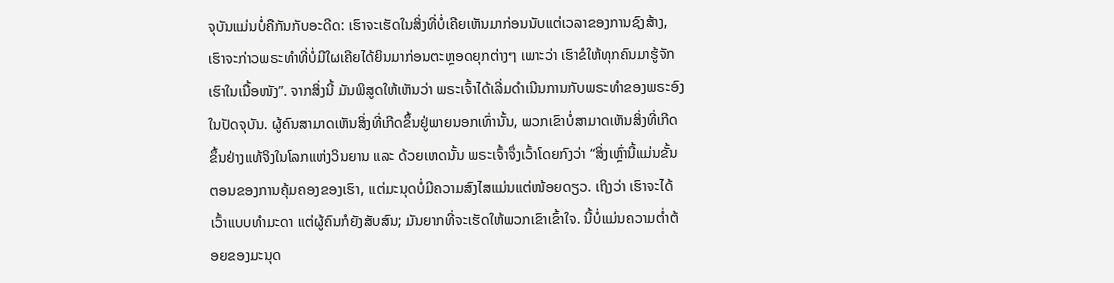ຈຸບັນແມ່ນບໍ່ຄືກັນກັບອະດີດ: ເຮົາຈະເຮັດໃນສິ່ງທີ່ບໍ່ເຄີຍເຫັນມາກ່ອນນັບແຕ່ເວລາຂອງການຊົງສ້າງ, ເຮົາຈະກ່າວພຣະທໍາທີ່ບໍ່ມີໃຜເຄີຍໄດ້ຍິນມາກ່ອນຕະຫຼອດຍຸກຕ່າງໆ ເພາະວ່າ ເຮົາຂໍໃຫ້ທຸກຄົນມາຮູ້ຈັກເຮົາໃນເນື້ອໜັງ”. ຈາກສິ່ງນີ້ ມັນພິສູດໃຫ້ເຫັນວ່າ ພຣະເຈົ້າໄດ້ເລີ່ມດໍາເນີນການກັບພຣະທໍາຂອງພຣະອົງໃນປັດຈຸບັນ. ຜູ້ຄົນສາມາດເຫັນສິ່ງທີ່ເກີດຂຶ້ນຢູ່ພາຍນອກເທົ່ານັ້ນ, ພວກເຂົາບໍ່ສາມາດເຫັນສິ່ງທີ່ເກີດຂຶ້ນຢ່າງແທ້ຈິງໃນໂລກແຫ່ງວິນຍານ ແລະ ດ້ວຍເຫດນັ້ນ ພຣະເຈົ້າຈຶ່ງເວົ້າໂດຍກົງວ່າ “ສິ່ງເຫຼົ່ານີ້ແມ່ນຂັ້ນຕອນຂອງການຄຸ້ມຄອງຂອງເຮົາ, ແຕ່ມະນຸດບໍ່ມີຄວາມສົງໄສແມ່ນແຕ່ໜ້ອຍດຽວ. ເຖິງວ່າ ເຮົາຈະໄດ້ເວົ້າແບບທໍາມະດາ ແຕ່ຜູ້ຄົນກໍຍັງສັບສົນ; ມັນຍາກທີ່ຈະເຮັດໃຫ້ພວກເຂົາເຂົ້າໃຈ. ນີ້ບໍ່ແມ່ນຄວາມຕໍ່າຕ້ອຍຂອງມະນຸດ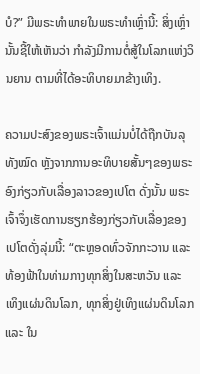ບໍ?” ມີພຣະທໍາພາຍໃນພຣະທໍາເຫຼົ່ານີ້: ສິ່ງເຫຼົ່ານັ້ນຊີ້ໃຫ້ເຫັນວ່າ ກໍາລັງມີການຕໍ່ສູ້ໃນໂລກແຫ່ງວິນຍານ ຕາມທີ່ໄດ້ອະທິບາຍມາຂ້າງເທິງ.

ຄວາມປະສົງຂອງພຣະເຈົ້າແມ່ນບໍ່ໄດ້ຖືກບັນລຸທັງໝົດ ຫຼັງຈາກການອະທິບາຍສັ້ນໆຂອງພຣະອົງກ່ຽວກັບເລື່ອງລາວຂອງເປໂຕ ດັ່ງນັ້ນ ພຣະເຈົ້າຈຶ່ງເຮັດການຮຽກຮ້ອງກ່ຽວກັບເລື່ອງຂອງເປໂຕດັ່ງລຸ່ມນີ້: “ຕະຫຼອດທົ່ວຈັກກະວານ ແລະ ທ້ອງຟ້າໃນທ່າມກາງທຸກສິ່ງໃນສະຫວັນ ແລະ ເທິງແຜ່ນດິນໂລກ, ທຸກສິ່ງຢູ່ເທິງແຜ່ນດິນໂລກ ແລະ ໃນ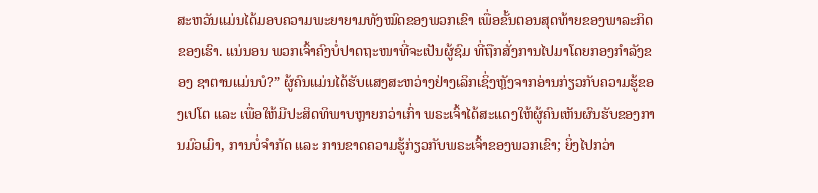ສະຫວັນແມ່ນໄດ້ມອບຄວາມພະຍາຍາມທັງໝົດຂອງພວກເຂົາ ເພື່ອຂັ້ນຕອນສຸດທ້າຍຂອງພາລະກິດຂອງເຮົາ. ແນ່ນອນ ພວກເຈົ້າຄົງບໍ່ປາດຖະໜາທີ່ຈະເປັນຜູ້ຊົມ ທີ່ຖືກສັ່ງການໄປມາໂດຍກອງກໍາລັງຂອງ ຊາຕານແມ່ນບໍ?” ຜູ້ຄົນແມ່ນໄດ້ຮັບແສງສະຫວ່າງຢ່າງເລິກເຊິ່ງຫຼັງຈາກອ່ານກ່ຽວກັບຄວາມຮູ້ຂອງເປໂຕ ແລະ ເພື່ອໃຫ້ມີປະສິດທິພາບຫຼາຍກວ່າເກົ່າ ພຣະເຈົ້າໄດ້ສະແດງໃຫ້ຜູ້ຄົນເຫັນຜົນຮັບຂອງການມົວເມົາ, ການບໍ່ຈໍາກັດ ແລະ ການຂາດຄວາມຮູ້ກ່ຽວກັບພຣະເຈົ້າຂອງພວກເຂົາ; ຍິ່ງໄປກວ່າ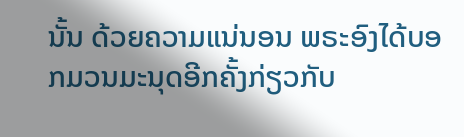ນັ້ນ ດ້ວຍຄວາມແນ່ນອນ ພຣະອົງໄດ້ບອກມວນມະນຸດອີກຄັ້ງກ່ຽວກັບ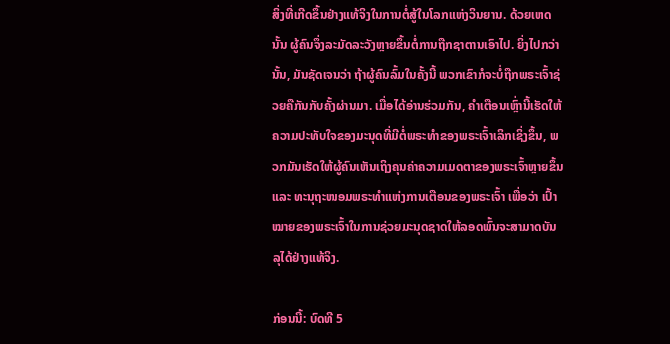ສິ່ງທີ່ເກີດຂຶ້ນຢ່າງແທ້ຈິງໃນການຕໍ່ສູ້ໃນໂລກແຫ່ງວິນຍານ. ດ້ວຍເຫດນັ້ນ ຜູ້ຄົນຈຶ່ງລະມັດລະວັງຫຼາຍຂຶ້ນຕໍ່ການຖືກຊາຕານເອົາໄປ. ຍິ່ງໄປກວ່ານັ້ນ, ມັນຊັດເຈນວ່າ ຖ້າຜູ້ຄົນລົ້ມໃນຄັ້ງນີ້ ພວກເຂົາກໍຈະບໍ່ຖືກພຣະເຈົ້າຊ່ວຍຄືກັນກັບຄັ້ງຜ່ານມາ. ເມື່ອໄດ້ອ່ານຮ່ວມກັນ, ຄໍາເຕືອນເຫຼົ່ານີ້ເຮັດໃຫ້ຄວາມປະທັບໃຈຂອງມະນຸດທີ່ມີຕໍ່ພຣະທໍາຂອງພຣະເຈົ້າເລິກເຊິ່ງຂຶ້ນ, ພວກມັນເຮັດໃຫ້ຜູ້ຄົນເຫັນເຖິງຄຸນຄ່າຄວາມເມດຕາຂອງພຣະເຈົ້າຫຼາຍຂຶ້ນ ແລະ ທະນຸຖະໜອມພຣະທໍາແຫ່ງການເຕືອນຂອງພຣະເຈົ້າ ເພື່ອວ່າ ເປົ້າໝາຍຂອງພຣະເຈົ້າໃນການຊ່ວຍມະນຸດຊາດໃຫ້ລອດພົ້ນຈະສາມາດບັນລຸໄດ້ຢ່າງແທ້ຈິງ.

ກ່ອນນີ້: ບົດທີ 5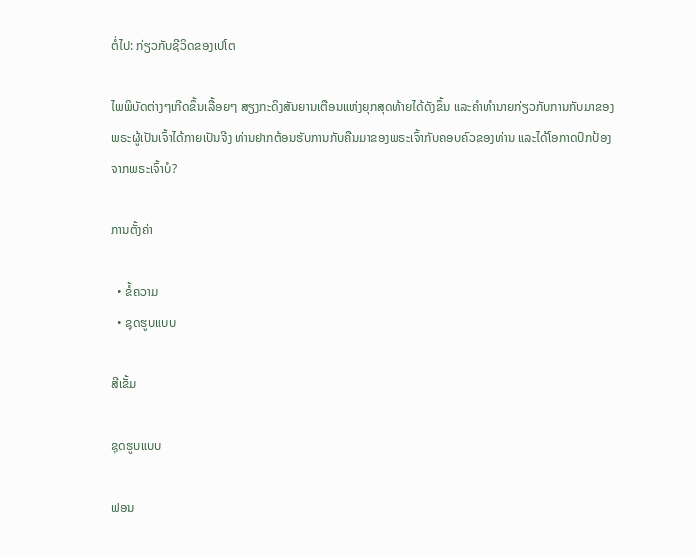ຕໍ່ໄປ: ກ່ຽວກັບຊີວິດຂອງເປໂຕ

ໄພພິບັດຕ່າງໆເກີດຂຶ້ນເລື້ອຍໆ ສຽງກະດິງສັນຍານເຕືອນແຫ່ງຍຸກສຸດທ້າຍໄດ້ດັງຂຶ້ນ ແລະຄໍາທໍານາຍກ່ຽວກັບການກັບມາຂອງພຣະຜູ້ເປັນເຈົ້າໄດ້ກາຍເປັນຈີງ ທ່ານຢາກຕ້ອນຮັບການກັບຄືນມາຂອງພຣະເຈົ້າກັບຄອບຄົວຂອງທ່ານ ແລະໄດ້ໂອກາດປົກປ້ອງຈາກພຣະເຈົ້າບໍ?

ການຕັ້ງຄ່າ

  • ຂໍ້ຄວາມ
  • ຊຸດຮູບແບບ

ສີເຂັ້ມ

ຊຸດຮູບແບບ

ຟອນ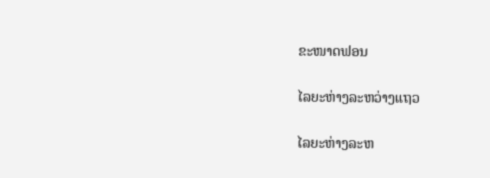ຂະໜາດຟອນ

ໄລຍະຫ່າງລະຫວ່າງແຖວ

ໄລຍະຫ່າງລະຫ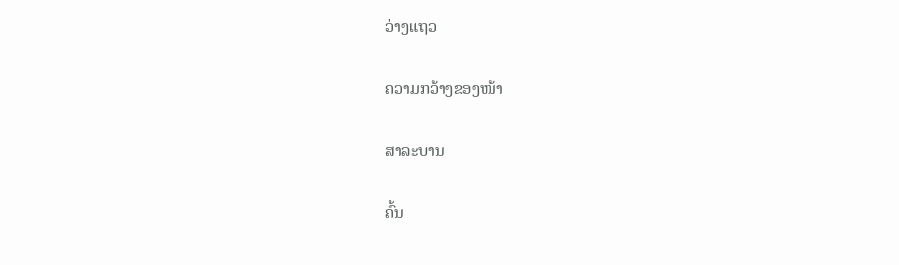ວ່າງແຖວ

ຄວາມກວ້າງຂອງໜ້າ

ສາລະບານ

ຄົ້ນ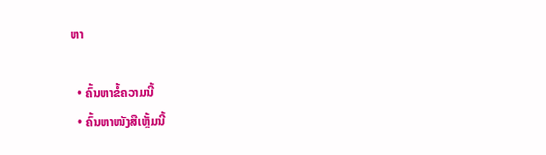ຫາ

  • ຄົ້ນຫາຂໍ້ຄວາມນີ້
  • ຄົ້ນຫາໜັງສືເຫຼັ້ມນີ້